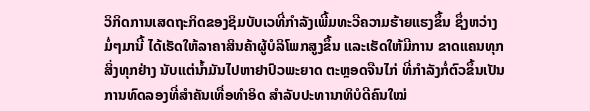ວິກິດການເສດຖະກິດຂອງຊິມບັບເວທີ່ກຳລັງເພີ້ມທະວີຄວາມຮ້າຍແຮງຂຶ້ນ ຊຶ່ງຫວ່າງ
ມໍ່ໆມານີ້ ໄດ້ເຮັດໃຫ້ລາຄາສິນຄ້າຜູ້ບໍລິໂພກສູງຂຶ້ນ ແລະເຮັດໃຫ້ມີການ ຂາດແຄນທຸກ
ສິ່ງທຸກຢ່າງ ນັບແຕ່ນ້ຳມັນໄປຫາຢາປົວພະຍາດ ຕະຫຼອດຈືນໄກ່ ທີ່ກຳລັງກໍ່ຕົວຂຶ້ນເປັນ
ການທົດລອງທີ່ສຳຄັນເທື່ອທຳອິດ ສຳລັບປະທານາທິບໍດີຄົນໃໝ່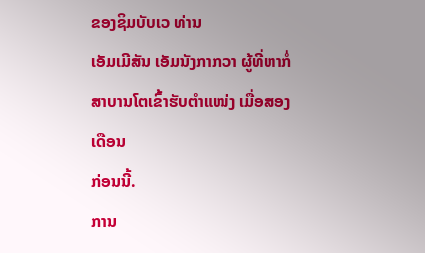ຂອງຊິມບັບເວ ທ່ານ
ເອັມເມີສັນ ເອັມນັງກາກວາ ຜູ້ທີ່ຫາກໍ່ສາບານໂຕເຂົ້າຮັບຕຳແໜ່ງ ເມື່ອສອງເດືອນ
ກ່ອນນີ້.
ການ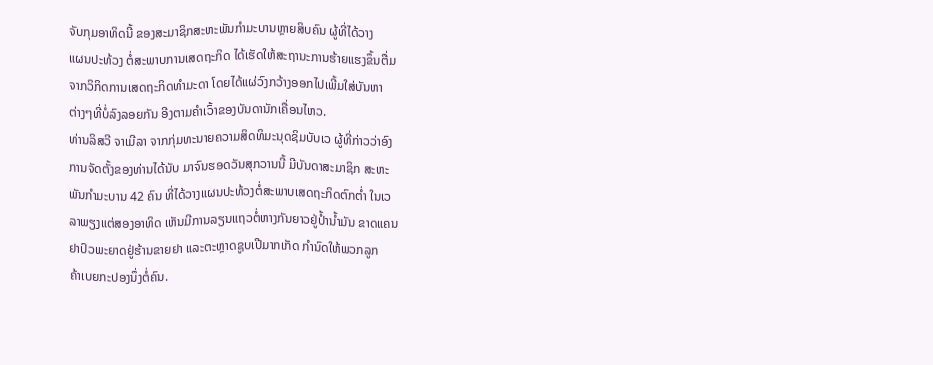ຈັບກຸມອາທິດນີ້ ຂອງສະມາຊິກສະຫະພັນກຳມະບານຫຼາຍສິບຄົນ ຜູ້ທີ່ໄດ້ວາງ
ແຜນປະທ້ວງ ຕໍ່ສະພາບການເສດຖະກິດ ໄດ້ເຮັດໃຫ້ສະຖານະການຮ້າຍແຮງຂຶ້ນຕື່ມ
ຈາກວິກິດການເສດຖະກິດທຳມະດາ ໂດຍໄດ້ແຜ່ວົງກວ້າງອອກໄປເພີ້ມໃສ່ບັນຫາ
ຕ່າງໆທີ່ບໍ່ລົງລອຍກັນ ອີງຕາມຄຳເວົ້າຂອງບັນດານັກເຄື່ອນໄຫວ.
ທ່ານລິສວີ ຈາເມີລາ ຈາກກຸ່ມທະນາຍຄວາມສິດທິມະນຸດຊິມບັບເວ ຜູ້ທີ່ກ່າວວ່າອົງ
ການຈັດຕັ້ງຂອງທ່ານໄດ້ນັບ ມາຈົນຮອດວັນສຸກວານນີ້ ມີບັນດາສະມາຊິກ ສະຫະ
ພັນກຳມະບານ 42 ຄົນ ທີ່ໄດ້ວາງແຜນປະທ້ວງຕໍ່ສະພາບເສດຖະກິດຕົກຕ່ຳ ໃນເວ
ລາພຽງແຕ່ສອງອາທິດ ເຫັນມີການລຽນແຖວຕໍ່ຫາງກັນຍາວຢູ່ປ້ຳນ້ຳມັນ ຂາດແຄນ
ຢາປົວພະຍາດຢູ່ຮ້ານຂາຍຢາ ແລະຕະຫຼາດຊູບເປີມາກເກັດ ກຳນົດໃຫ້ພວກລູກ
ຄ້າເບຍກະປອງນຶ່ງຕໍ່ຄົນ.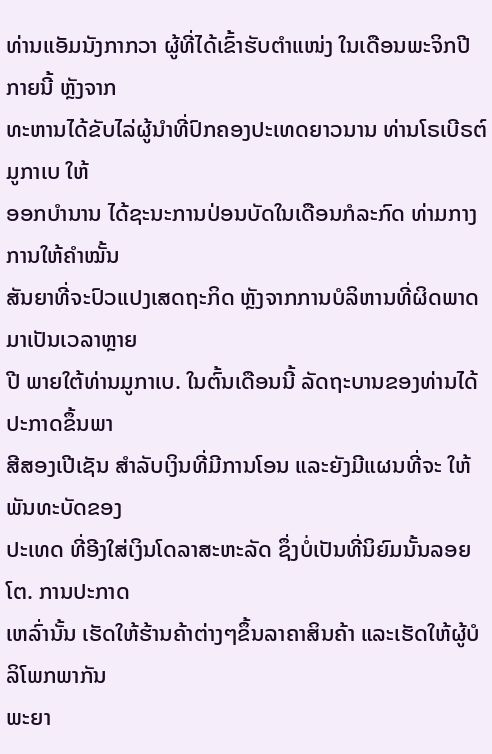ທ່ານແອັມນັງກາກວາ ຜູ້ທີ່ໄດ້ເຂົ້າຮັບຕຳແໜ່ງ ໃນເດືອນພະຈິກປີກາຍນີ້ ຫຼັງຈາກ
ທະຫານໄດ້ຂັບໄລ່ຜູ້ນຳທີ່ປົກຄອງປະເທດຍາວນານ ທ່ານໂຣເບີຣຕ໌ ມູກາເບ ໃຫ້
ອອກບຳນານ ໄດ້ຊະນະການປ່ອນບັດໃນເດືອນກໍລະກົດ ທ່າມກາງການໃຫ້ຄຳໝັ້ນ
ສັນຍາທີ່ຈະປົວແປງເສດຖະກິດ ຫຼັງຈາກການບໍລິຫານທີ່ຜິດພາດມາເປັນເວລາຫຼາຍ
ປີ ພາຍໃຕ້ທ່ານມູກາເບ. ໃນຕົ້ນເດືອນນີ້ ລັດຖະບານຂອງທ່ານໄດ້ປະກາດຂຶ້ນພາ
ສີສອງເປີເຊັນ ສຳລັບເງິນທີ່ມີການໂອນ ແລະຍັງມີແຜນທີ່ຈະ ໃຫ້ພັນທະບັດຂອງ
ປະເທດ ທີ່ອີງໃສ່ເງິນໂດລາສະຫະລັດ ຊຶ່ງບໍ່ເປັນທີ່ນິຍົມນັ້ນລອຍໂຕ. ການປະກາດ
ເຫລົ່ານັ້ນ ເຮັດໃຫ້ຮ້ານຄ້າຕ່າງໆຂຶ້ນລາຄາສິນຄ້າ ແລະເຮັດໃຫ້ຜູ້ບໍລິໂພກພາກັນ
ພະຍາ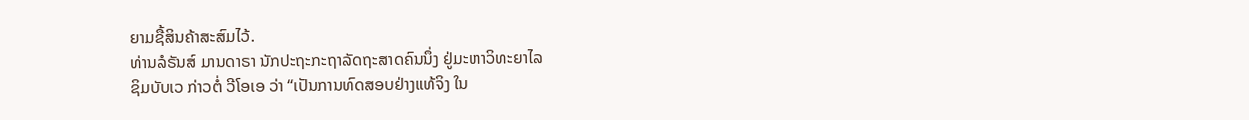ຍາມຊື້ສິນຄ້າສະສົມໄວ້.
ທ່ານລໍຣັນສ໌ ມານດາຣາ ນັກປະຖະກະຖາລັດຖະສາດຄົນນຶ່ງ ຢູ່ມະຫາວິທະຍາໄລ
ຊິມບັບເວ ກ່າວຕໍ່ ວີໂອເອ ວ່າ “ເປັນການທົດສອບຢ່າງແທ້ຈິງ ໃນ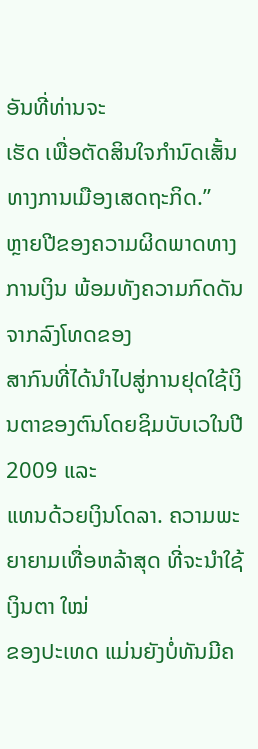ອັນທີ່ທ່ານຈະ
ເຮັດ ເພື່ອຕັດສິນໃຈກຳນົດເສັ້ນທາງການເມືອງເສດຖະກິດ.”
ຫຼາຍປີຂອງຄວາມຜິດພາດທາງການເງິນ ພ້ອມທັງຄວາມກົດດັນຈາກລົງໂທດຂອງ
ສາກົນທີ່ໄດ້ນຳໄປສູ່ການຢຸດໃຊ້ເງິນຕາຂອງຕົນໂດຍຊິມບັບເວໃນປີ 2009 ແລະ
ແທນດ້ວຍເງິນໂດລາ. ຄວາມພະຍາຍາມເທື່ອຫລ້າສຸດ ທີ່ຈະນຳໃຊ້ເງິນຕາ ໃໝ່
ຂອງປະເທດ ແມ່ນຍັງບໍ່ທັນມີຄ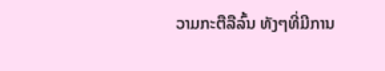ວາມກະຕືລືລົ້ນ ທັງໆທີ່ມີການ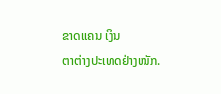ຂາດແຄນ ເງິນ
ຕາຕ່າງປະເທດຢ່າງໜັກ.